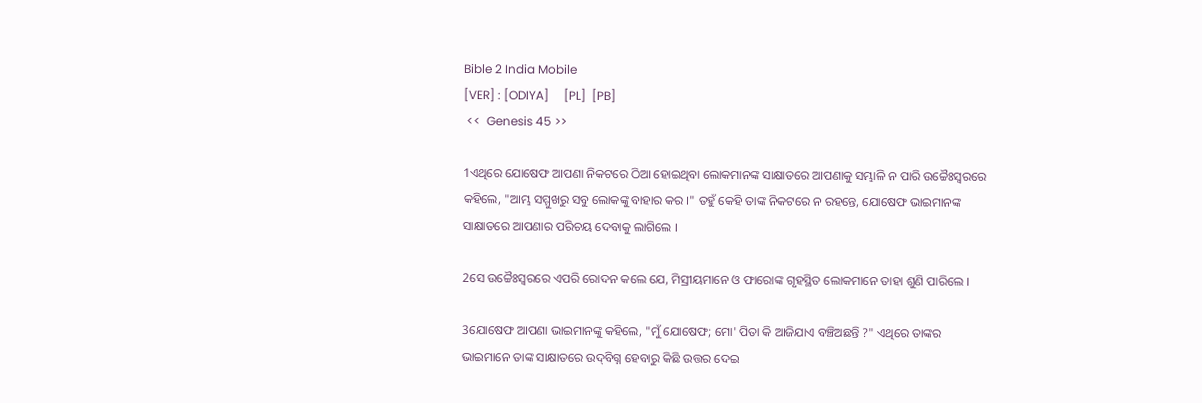Bible 2 India Mobile
[VER] : [ODIYA]     [PL]  [PB]
 <<  Genesis 45 >>

1ଏଥିରେ ଯୋଷେଫ ଆପଣା ନିକଟରେ ଠିଆ ହୋଇଥିବା ଲୋକମାନଙ୍କ ସାକ୍ଷାତରେ ଆପଣାକୁ ସମ୍ଭାଳି ନ ପାରି ଉଚ୍ଚୈଃସ୍ୱରରେ କହିଲେ, "ଆମ୍ଭ ସମ୍ମୁଖରୁ ସବୁ ଲୋକଙ୍କୁ ବାହାର କର ।" ତହୁଁ କେହି ତାଙ୍କ ନିକଟରେ ନ ରହନ୍ତେ, ଯୋଷେଫ ଭାଇମାନଙ୍କ ସାକ୍ଷାତରେ ଆପଣାର ପରିଚୟ ଦେବାକୁ ଲାଗିଲେ ।

2ସେ ଉଚ୍ଚୈଃସ୍ୱରରେ ଏପରି ରୋଦନ କଲେ ଯେ, ମିସ୍ରୀୟମାନେ ଓ ଫାରୋଙ୍କ ଗୃହସ୍ଥିତ ଲୋକମାନେ ତାହା ଶୁଣି ପାରିଲେ ।

3ଯୋଷେଫ ଆପଣା ଭାଇମାନଙ୍କୁ କହିଲେ, "ମୁଁ ଯୋଷେଫ; ମୋ' ପିତା କି ଆଜିଯାଏ ବଞ୍ଚିଅଛନ୍ତି ?" ଏଥିରେ ତାଙ୍କର ଭାଇମାନେ ତାଙ୍କ ସାକ୍ଷାତରେ ଉଦ୍‍ବିଗ୍ନ ହେବାରୁ କିଛି ଉତ୍ତର ଦେଇ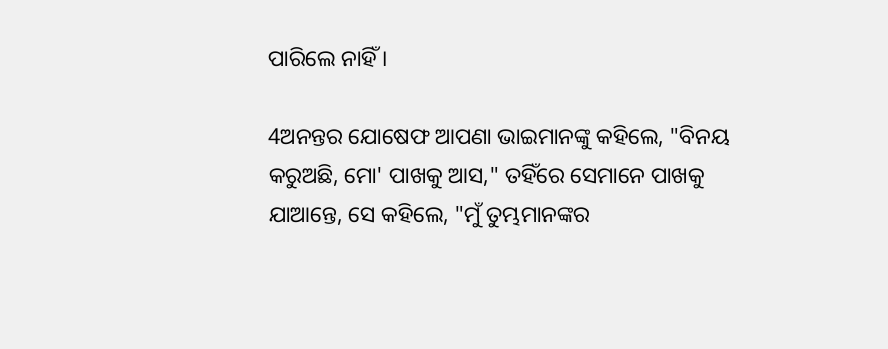ପାରିଲେ ନାହିଁ ।

4ଅନନ୍ତର ଯୋଷେଫ ଆପଣା ଭାଇମାନଙ୍କୁ କହିଲେ, "ବିନୟ କରୁଅଛି, ମୋ' ପାଖକୁ ଆସ," ତହିଁରେ ସେମାନେ ପାଖକୁ ଯାଆନ୍ତେ, ସେ କହିଲେ, "ମୁଁ ତୁମ୍ଭମାନଙ୍କର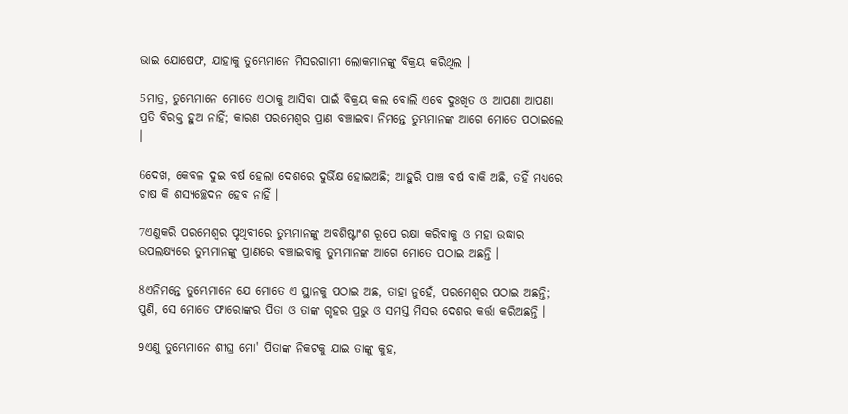ଭାଇ ଯୋଷେଫ, ଯାହାକୁ ତୁମ୍ଭେମାନେ ମିସରଗାମୀ ଲୋକମାନଙ୍କୁ ବିକ୍ରୟ କରିଥିଲ ।

5ମାତ୍ର, ତୁମ୍ଭେମାନେ ମୋତେ ଏଠାକୁ ଆସିବା ପାଇଁ ବିକ୍ରୟ କଲ ବୋଲି ଏବେ ଦୁଃଖିତ ଓ ଆପଣା ଆପଣା ପ୍ରତି ବିରକ୍ତ ହୁଅ ନାହିଁ; କାରଣ ପରମେଶ୍ୱର ପ୍ରାଣ ବଞ୍ଚାଇବା ନିମନ୍ତେ ତୁମ୍ଭମାନଙ୍କ ଆଗେ ମୋତେ ପଠାଇଲେ ।

6ଦେଖ, କେବଳ ଦୁଇ ବର୍ଷ ହେଲା ଦେଶରେ ଦୁର୍ଭିକ୍ଷ ହୋଇଅଛି; ଆହୁରି ପାଞ୍ଚ ବର୍ଷ ବାକି ଅଛି, ତହିଁ ମଧ୍ୟରେ ଚାଷ କି ଶସ୍ୟଚ୍ଛେଦନ ହେବ ନାହିଁ ।

7ଏଣୁକରି ପରମେଶ୍ୱର ପୃଥିବୀରେ ତୁମ୍ଭମାନଙ୍କୁ ଅବଶିଷ୍ଟାଂଶ ରୂପେ ରକ୍ଷା କରିବାକୁ ଓ ମହା ଉଦ୍ଧାର ଉପଲକ୍ଷ୍ୟରେ ତୁମ୍ଭମାନଙ୍କୁ ପ୍ରାଣରେ ବଞ୍ଚାଇବାକୁ ତୁମ୍ଭମାନଙ୍କ ଆଗେ ମୋତେ ପଠାଇ ଅଛନ୍ତି ।

8ଏନିମନ୍ତେ ତୁମ୍ଭେମାନେ ଯେ ମୋତେ ଏ ସ୍ଥାନକୁ ପଠାଇ ଅଛ, ତାହା ନୁହେଁ, ପରମେଶ୍ୱର ପଠାଇ ଅଛନ୍ତି; ପୁଣି, ସେ ମୋତେ ଫାରୋଙ୍କର ପିତା ଓ ତାଙ୍କ ଗୃହର ପ୍ରଭୁ ଓ ସମସ୍ତ ମିସର ଦେଶର କର୍ତ୍ତା କରିଅଛନ୍ତି ।

9ଏଣୁ ତୁମ୍ଭେମାନେ ଶୀଘ୍ର ମୋ' ପିତାଙ୍କ ନିକଟକୁ ଯାଇ ତାଙ୍କୁ କୁହ,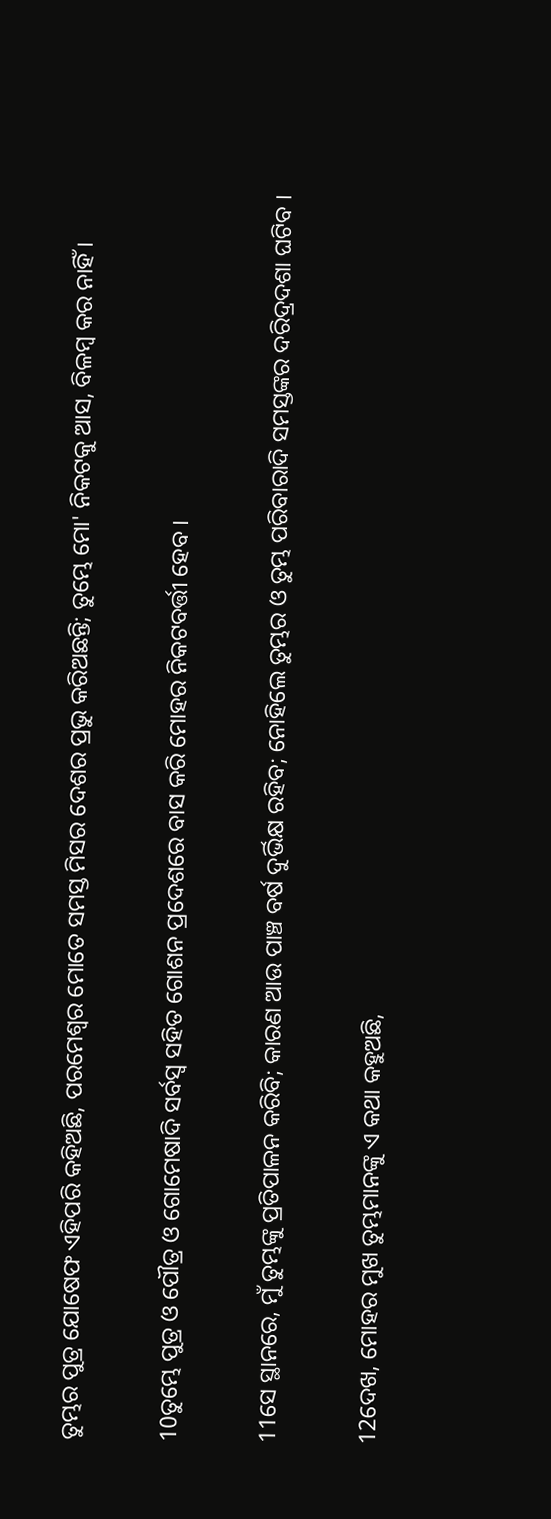ତୁମ୍ଭର ପୁତ୍ର ଯୋଷେଫ ଏହିପରି କହିଅଛି, ପରମେଶ୍ୱର ମୋତେ ସମସ୍ତ ମିସର ଦେଶର ପ୍ରଭୁ କରିଅଛନ୍ତି; ତୁମ୍ଭେ ମୋ' ନିକଟକୁ ଆସ, ବିଳମ୍ବ କର ନାହିଁ ।

10ତୁମ୍ଭେ ପୁତ୍ର ଓ ପୌତ୍ର ଓ ଗୋମେଷାଦି ସର୍ବସ୍ୱ ସହିତ ଗୋଶନ ପ୍ରଦେଶରେ ବାସ କରି ମୋହର ନିକଟବର୍ତ୍ତୀ ହେବ ।

11ସେ ସ୍ଥାନରେ, ମୁଁ ତୁମ୍ଭଙ୍କୁ ପ୍ରତିପାଳନ କରିବି; କାରଣ ଆଉ ପାଞ୍ଚ ବର୍ଷ ଦୁର୍ଭିକ୍ଷ ରହିବ; ନୋହିଲେ ତୁମ୍ଭର ଓ ତୁମ୍ଭ ପରିବାରାଦି ସମସ୍ତଙ୍କର ଦରିଦ୍ରଦଶା ଘଟିବ ।

12ଦେଖ, ମୋହର ମୁଖ ତୁମ୍ଭମାନଙ୍କୁ ଏ କଥା କହୁଅଛି,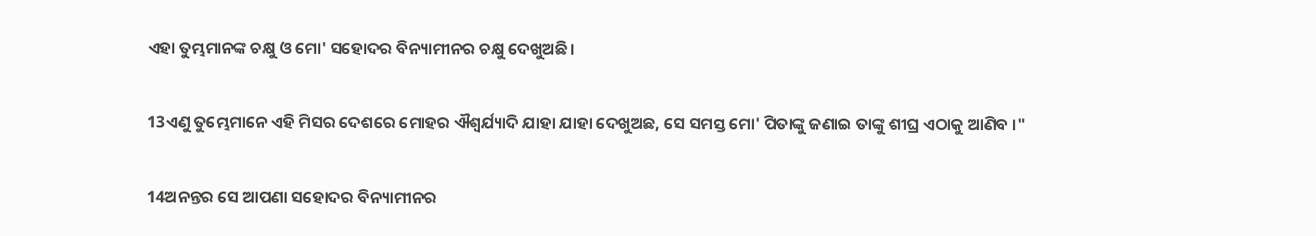ଏହା ତୁମ୍ଭମାନଙ୍କ ଚକ୍ଷୁ ଓ ମୋ' ସହୋଦର ବିନ୍ୟାମୀନର ଚକ୍ଷୁ ଦେଖୁଅଛି ।

13ଏଣୁ ତୁମ୍ଭେମାନେ ଏହି ମିସର ଦେଶରେ ମୋହର ଐଶ୍ୱର୍ଯ୍ୟାଦି ଯାହା ଯାହା ଦେଖୁଅଛ, ସେ ସମସ୍ତ ମୋ' ପିତାଙ୍କୁ ଜଣାଇ ତାଙ୍କୁ ଶୀଘ୍ର ଏଠାକୁ ଆଣିବ ।"

14ଅନନ୍ତର ସେ ଆପଣା ସହୋଦର ବିନ୍ୟାମୀନର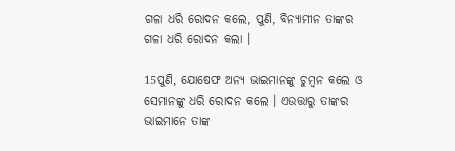ଗଳା ଧରି ରୋଦନ କଲେ, ପୁଣି, ବିନ୍ୟାମୀନ ତାଙ୍କର ଗଳା ଧରି ରୋଦନ କଲା ।

15ପୁଣି, ଯୋଷେଫ ଅନ୍ୟ ଭାଇମାନଙ୍କୁ ଚୁମ୍ବନ କଲେ ଓ ସେମାନଙ୍କୁ ଧରି ରୋଦନ କଲେ । ଏଉତ୍ତାରୁ ତାଙ୍କର ଭାଇମାନେ ତାଙ୍କ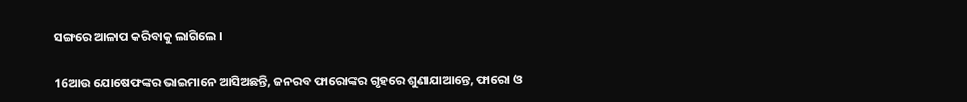ସଙ୍ଗରେ ଆଳାପ କରିବାକୁ ଲାଗିଲେ ।

16ଆଉ ଯୋଷେଫଙ୍କର ଭାଇମାନେ ଆସିଅଛନ୍ତି, ଜନରବ ଫାରୋଙ୍କର ଗୃହରେ ଶୁଣାଯାଆନ୍ତେ, ଫାରୋ ଓ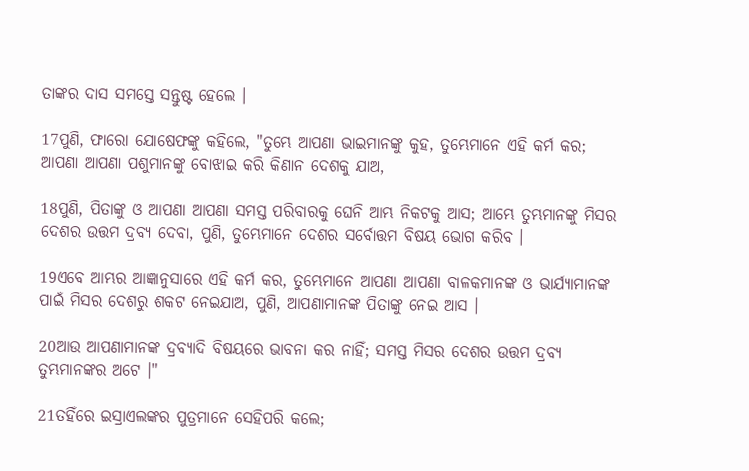ତାଙ୍କର ଦାସ ସମସ୍ତେ ସନ୍ତୁଷ୍ଟ ହେଲେ ।

17ପୁଣି, ଫାରୋ ଯୋଷେଫଙ୍କୁ କହିଲେ, "ତୁମ୍ଭେ ଆପଣା ଭାଇମାନଙ୍କୁ କୁହ, ତୁମ୍ଭେମାନେ ଏହି କର୍ମ କର; ଆପଣା ଆପଣା ପଶୁମାନଙ୍କୁ ବୋଝାଇ କରି କିଣାନ ଦେଶକୁ ଯାଅ,

18ପୁଣି, ପିତାଙ୍କୁ ଓ ଆପଣା ଆପଣା ସମସ୍ତ ପରିବାରକୁ ଘେନି ଆମ୍ଭ ନିକଟକୁ ଆସ; ଆମ୍ଭେ ତୁମ୍ଭମାନଙ୍କୁ ମିସର ଦେଶର ଉତ୍ତମ ଦ୍ରବ୍ୟ ଦେବା, ପୁଣି, ତୁମ୍ଭେମାନେ ଦେଶର ସର୍ବୋତ୍ତମ ବିଷୟ ଭୋଗ କରିବ ।

19ଏବେ ଆମ୍ଭର ଆଜ୍ଞାନୁସାରେ ଏହି କର୍ମ କର, ତୁମ୍ଭେମାନେ ଆପଣା ଆପଣା ବାଳକମାନଙ୍କ ଓ ଭାର୍ଯ୍ୟାମାନଙ୍କ ପାଇଁ ମିସର ଦେଶରୁ ଶକଟ ନେଇଯାଅ, ପୁଣି, ଆପଣାମାନଙ୍କ ପିତାଙ୍କୁ ନେଇ ଆସ ।

20ଆଉ ଆପଣାମାନଙ୍କ ଦ୍ରବ୍ୟାଦି ବିଷୟରେ ଭାବନା କର ନାହିଁ; ସମସ୍ତ ମିସର ଦେଶର ଉତ୍ତମ ଦ୍ରବ୍ୟ ତୁମ୍ଭମାନଙ୍କର ଅଟେ ।"

21ତହିଁରେ ଇସ୍ରାଏଲଙ୍କର ପୁତ୍ରମାନେ ସେହିପରି କଲେ;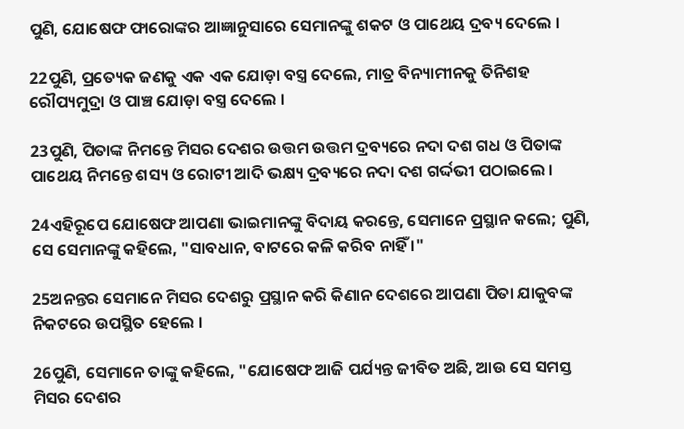ପୁଣି, ଯୋଷେଫ ଫାରୋଙ୍କର ଆଜ୍ଞାନୁସାରେ ସେମାନଙ୍କୁ ଶକଟ ଓ ପାଥେୟ ଦ୍ରବ୍ୟ ଦେଲେ ।

22ପୁଣି, ପ୍ରତ୍ୟେକ ଜଣକୁ ଏକ ଏକ ଯୋଡ଼ା ବସ୍ତ୍ର ଦେଲେ, ମାତ୍ର ବିନ୍ୟାମୀନକୁ ତିନିଶହ ରୌପ୍ୟମୁଦ୍ରା ଓ ପାଞ୍ଚ ଯୋଡ଼ା ବସ୍ତ୍ର ଦେଲେ ।

23ପୁଣି, ପିତାଙ୍କ ନିମନ୍ତେ ମିସର ଦେଶର ଉତ୍ତମ ଉତ୍ତମ ଦ୍ରବ୍ୟରେ ନଦା ଦଶ ଗଧ ଓ ପିତାଙ୍କ ପାଥେୟ ନିମନ୍ତେ ଶସ୍ୟ ଓ ରୋଟୀ ଆଦି ଭକ୍ଷ୍ୟ ଦ୍ରବ୍ୟରେ ନଦା ଦଶ ଗର୍ଦ୍ଦଭୀ ପଠାଇଲେ ।

24ଏହିରୂପେ ଯୋଷେଫ ଆପଣା ଭାଇମାନଙ୍କୁ ବିଦାୟ କରନ୍ତେ, ସେମାନେ ପ୍ରସ୍ଥାନ କଲେ; ପୁଣି, ସେ ସେମାନଙ୍କୁ କହିଲେ, "ସାବଧାନ, ବାଟରେ କଳି କରିବ ନାହିଁ ।"

25ଅନନ୍ତର ସେମାନେ ମିସର ଦେଶରୁ ପ୍ରସ୍ଥାନ କରି କିଣାନ ଦେଶରେ ଆପଣା ପିତା ଯାକୁବଙ୍କ ନିକଟରେ ଉପସ୍ଥିତ ହେଲେ ।

26ପୁଣି, ସେମାନେ ତାଙ୍କୁ କହିଲେ, "ଯୋଷେଫ ଆଜି ପର୍ଯ୍ୟନ୍ତ ଜୀବିତ ଅଛି, ଆଉ ସେ ସମସ୍ତ ମିସର ଦେଶର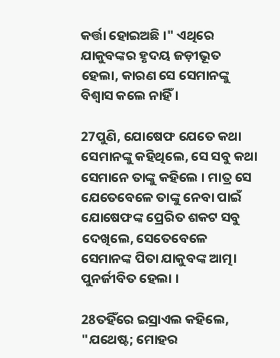କର୍ତ୍ତା ହୋଇଅଛି ।" ଏଥିରେ ଯାକୁବଙ୍କର ହୃଦୟ ଜଡ଼ୀଭୂତ ହେଲା, କାରଣ ସେ ସେମାନଙ୍କୁ ବିଶ୍ୱାସ କଲେ ନାହିଁ ।

27ପୁଣି, ଯୋଷେଫ ଯେତେ କଥା ସେମାନଙ୍କୁ କହିଥିଲେ, ସେ ସବୁ କଥା ସେମାନେ ତାଙ୍କୁ କହିଲେ । ମାତ୍ର ସେ ଯେତେବେଳେ ତାଙ୍କୁ ନେବା ପାଇଁ ଯୋଷେଫଙ୍କ ପ୍ରେରିତ ଶକଟ ସବୁ ଦେଖିଲେ, ସେତେବେଳେ ସେମାନଙ୍କ ପିତା ଯାକୁବଙ୍କ ଆତ୍ମା ପୁନର୍ଜୀବିତ ହେଲା ।

28ତହିଁରେ ଇସ୍ରାଏଲ କହିଲେ, "ଯଥେଷ୍ଟ; ମୋହର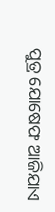ପୁତ୍ର ଯୋଷେଫ ଆଜିଯାଏ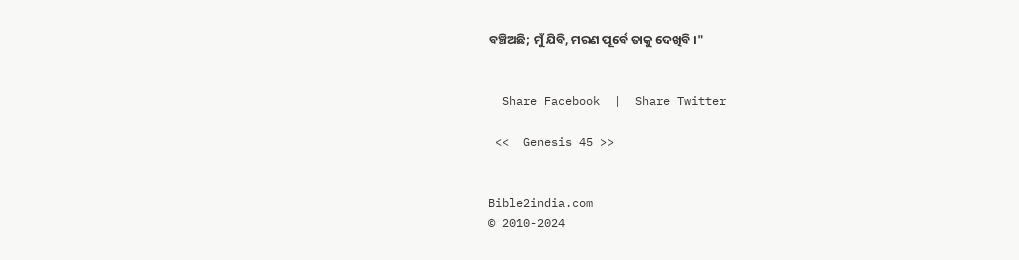ବଞ୍ଚିଅଛି; ମୁଁ ଯିବି, ମରଣ ପୂର୍ବେ ତାକୁ ଦେଖିବି ।"


  Share Facebook  |  Share Twitter

 <<  Genesis 45 >>


Bible2india.com
© 2010-2024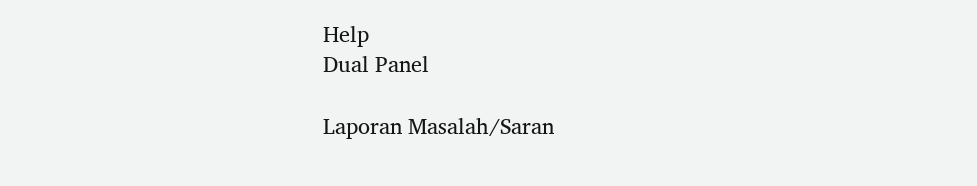Help
Dual Panel

Laporan Masalah/Saran